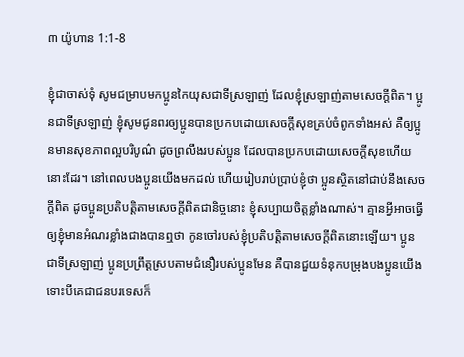៣ យ៉ូហាន 1:1-8

ខ្ញុំជាចាស់ទុំ សូមជម្រាបមកប្អូនកៃយុសជាទីស្រឡាញ់ ដែលខ្ញុំស្រឡាញ់តាមសេចក្ដីពិត។ ប្អូនជាទីស្រឡាញ់ ខ្ញុំសូមជូនពរឲ្យប្អូនបានប្រកបដោយសេចក្ដីសុខគ្រប់ចំពូកទាំងអស់ គឺឲ្យប្អូនមានសុខភាពល្អបរិបូណ៌ ដូចព្រលឹងរបស់ប្អូន ដែលបានប្រកបដោយសេចក្ដីសុខហើយនោះដែរ។ នៅពេលបងប្អូនយើងមកដល់ ហើយរៀបរាប់ប្រាប់ខ្ញុំថា ប្អូនស្ថិតនៅជាប់នឹងសេចក្ដីពិត ដូចប្អូនប្រតិបត្តិតាមសេចក្ដីពិតជានិច្ចនោះ ខ្ញុំសប្បាយចិត្តខ្លាំងណាស់។ គ្មានអ្វីអាចធ្វើឲ្យខ្ញុំមានអំណរខ្លាំងជាងបានឮថា កូនចៅរបស់ខ្ញុំប្រតិបត្តិតាមសេចក្ដីពិតនោះឡើយ។ ប្អូនជាទីស្រឡាញ់ ប្អូនប្រព្រឹត្តស្របតាមជំនឿរបស់ប្អូនមែន គឺបានជួយទំនុកបម្រុងបងប្អូនយើង ទោះបីគេជាជនបរទេសក៏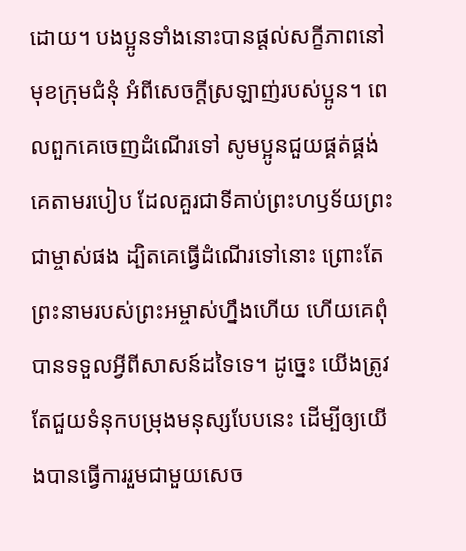ដោយ។ បងប្អូនទាំងនោះបានផ្ដល់សក្ខីភាពនៅមុខក្រុមជំនុំ អំពីសេចក្ដីស្រឡាញ់របស់ប្អូន។ ពេលពួកគេចេញដំណើរទៅ សូមប្អូនជួយផ្គត់ផ្គង់គេតាមរបៀប ដែលគួរជាទីគាប់ព្រះហឫទ័យព្រះជាម្ចាស់ផង ដ្បិតគេធ្វើដំណើរទៅនោះ ព្រោះតែព្រះនាមរបស់ព្រះអម្ចាស់ហ្នឹងហើយ ហើយគេពុំបានទទួលអ្វីពីសាសន៍ដទៃទេ។ ដូច្នេះ យើងត្រូវតែជួយទំនុកបម្រុងមនុស្សបែបនេះ ដើម្បីឲ្យយើងបានធ្វើការរួមជាមួយសេច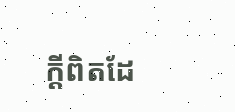ក្ដីពិតដែ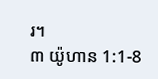រ។
៣ យ៉ូហាន 1:1-8